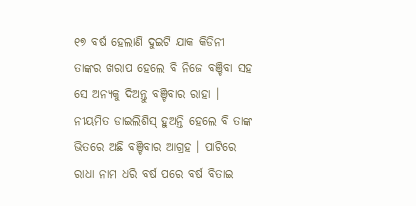୧୭ ବର୍ଷ ହେଲାଣି ଦୁଇଟି ଯାକ କିଡିନୀ ତାଙ୍କର ଖରାପ ହେଲେ ବି ନିଜେ ବଞ୍ଚିବା ସହ ସେ ଅନ୍ୟକୁ ଦିଅନ୍ତୁ ବଞ୍ଚିବାର ରାହା । ନୀୟମିତ ଡାଇଲିଶିସ୍ ହୁଅନ୍ତି ହେଲେ ବି ତାଙ୍କ ଭିତରେ ଅଛି ବଞ୍ଚିବାର ଆଗ୍ରହ । ପାଟିରେ ରାଧା ନାମ ଧରି ବର୍ଷ ପରେ ବର୍ଷ ବିତାଇ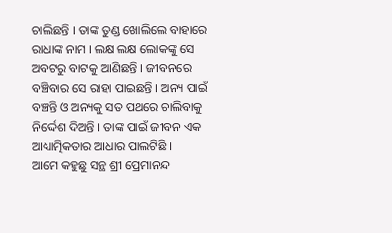ଚାଲିଛନ୍ତି । ତାଙ୍କ ତୁଣ୍ଡ ଖୋଲିଲେ ବାହାରେ ରାଧାଙ୍କ ନାମ । ଲକ୍ଷ ଲକ୍ଷ ଲୋକଙ୍କୁ ସେ ଅବଟରୁ ବାଟକୁ ଆଣିଛନ୍ତି । ଜୀବନରେ ବଞ୍ଚିବାର ସେ ରାହା ପାଇଛନ୍ତି । ଅନ୍ୟ ପାଇଁ ବଞ୍ଚନ୍ତି ଓ ଅନ୍ୟକୁ ସତ ପଥରେ ଚାଲିବାକୁ ନିର୍ଦ୍ଦେଶ ଦିଅନ୍ତି । ତାଙ୍କ ପାଇଁ ଜୀବନ ଏକ ଆଧ୍ୟାତ୍ମିକତାର ଆଧାର ପାଲଟିଛି ।
ଆମେ କହୁଛୁ ସନ୍ଥ ଶ୍ରୀ ପ୍ରେମାନନ୍ଦ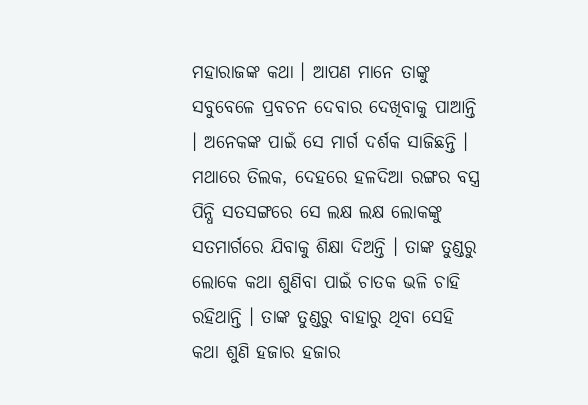ମହାରାଜଙ୍କ କଥା । ଆପଣ ମାନେ ତାଙ୍କୁ ସବୁବେଳେ ପ୍ରବଚନ ଦେବାର ଦେଖିବାକୁ ପାଆନ୍ତି । ଅନେକଙ୍କ ପାଇଁ ସେ ମାର୍ଗ ଦର୍ଶକ ସାଜିଛନ୍ତି । ମଥାରେ ତିଲକ, ଦେହରେ ହଳଦିଆ ରଙ୍ଗର ବସ୍ତ୍ର ପିନ୍ଧି ସତସଙ୍ଗରେ ସେ ଲକ୍ଷ ଲକ୍ଷ ଲୋକଙ୍କୁ ସତମାର୍ଗରେ ଯିବାକୁ ଶିକ୍ଷା ଦିଅନ୍ତି । ତାଙ୍କ ତୁଣ୍ଡରୁ ଲୋକେ କଥା ଶୁଣିବା ପାଇଁ ଚାତକ ଭଳି ଚାହି ରହିଥାନ୍ତି । ତାଙ୍କ ତୁଣ୍ଡରୁ ବାହାରୁ ଥିବା ସେହି କଥା ଶୁଣି ହଜାର ହଜାର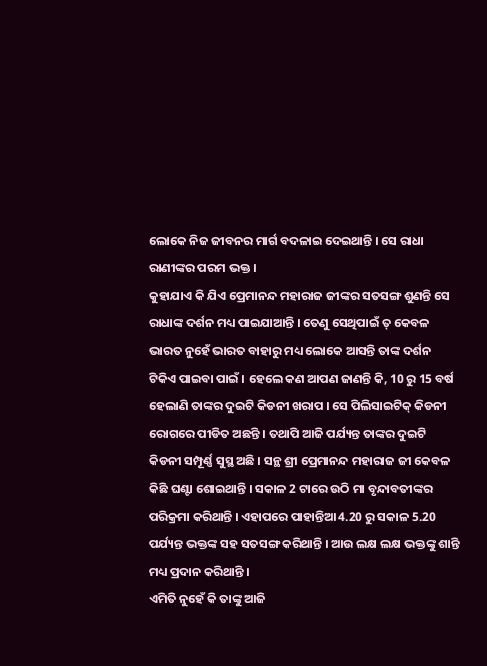ଲୋକେ ନିଜ ଜୀବନର ମାର୍ଗ ବଦଳାଇ ଦେଇଥାନ୍ତି । ସେ ରାଧା ରାଣୀଙ୍କର ପରମ ଭକ୍ତ ।
କୁହାଯାଏ କି ଯିଏ ପ୍ରେମାନନ୍ଦ ମହାରାଜ ଜୀଙ୍କର ସତସଙ୍ଗ ଶୁଣନ୍ତି ସେ ରାଧାଙ୍କ ଦର୍ଶନ ମଧ୍ୟ ପାଇଯାଆନ୍ତି । ତେଣୁ ସେଥିପାଇଁ ତ୍ କେବଳ ଭାରତ ନୁହେଁ ଭାରତ ବାହାରୁ ମଧ୍ୟ ଲୋକେ ଆସନ୍ତି ତାଙ୍କ ଦର୍ଶନ ଟିକିଏ ପାଇବା ପାଇଁ । ହେଲେ କଣ ଆପଣ ଜାଣନ୍ତି କି, 10 ରୁ 15 ବର୍ଷ ହେଲାଣି ତାଙ୍କର ଦୁଇଟି କିଡନୀ ଖରାପ । ସେ ପିଲିସାଇଟିକ୍ କିଡନୀ ରୋଗରେ ପୀଡିତ ଅଛନ୍ତି । ତଥାପି ଆଜି ପର୍ଯ୍ୟନ୍ତ ତାଙ୍କର ଦୁଇଟି କିଡନୀ ସମ୍ପୂର୍ଣ୍ଣ ସୁସ୍ଥ ଅଛି । ସନ୍ଥ ଶ୍ରୀ ପ୍ରେମାନନ୍ଦ ମହାରାଜ ଜୀ କେବଳ କିଛି ଘଣ୍ଟା ଶୋଇଥାନ୍ତି । ସକାଳ 2 ଟାରେ ଉଠି ମା ବୃନ୍ଦାବତୀଙ୍କର ପରିକ୍ରମା କରିଥାନ୍ତି । ଏହାପରେ ପାହାନ୍ତିଆ 4.20 ରୁ ସକାଳ 5.20 ପର୍ଯ୍ୟନ୍ତ ଭକ୍ତଙ୍କ ସହ ସତସଙ୍ଗ କରିଥାନ୍ତି । ଆଉ ଲକ୍ଷ ଲକ୍ଷ ଭକ୍ତଙ୍କୁ ଶାନ୍ତି ମଧ୍ୟ ପ୍ରଦାନ କରିଥାନ୍ତି ।
ଏମିତି ନୁହେଁ କି ତାଙ୍କୁ ଆଜି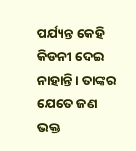ପର୍ଯ୍ୟନ୍ତ କେହି କିଡନୀ ଦେଇ ନାହାନ୍ତି । ତାଙ୍କର ଯେତେ ଜଣ ଭକ୍ତ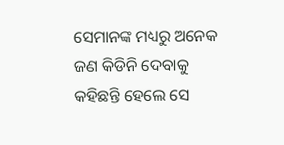ସେମାନଙ୍କ ମଧ୍ୟରୁ ଅନେକ ଜଣ କିଡିନି ଦେବାକୁ କହିଛନ୍ତି ହେଲେ ସେ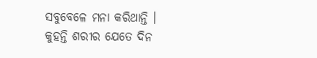ସବୁବେଳେ ମନା କରିଥାନ୍ତି । କୁହନ୍ତି ଶରୀର ଯେତେ ଦିନ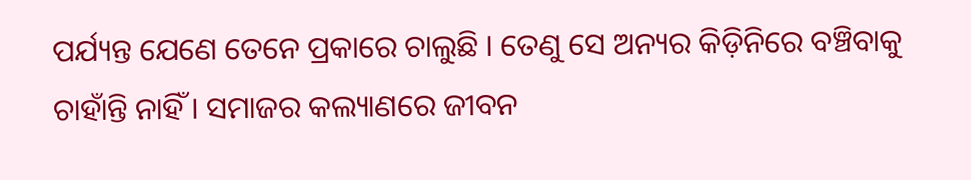ପର୍ଯ୍ୟନ୍ତ ଯେଣେ ତେନେ ପ୍ରକାରେ ଚାଲୁଛି । ତେଣୁ ସେ ଅନ୍ୟର କିଡ଼ିନିରେ ବଞ୍ଚିବାକୁ ଚାହାଁନ୍ତି ନାହିଁ । ସମାଜର କଲ୍ୟାଣରେ ଜୀବନ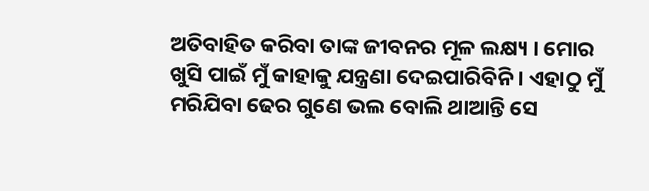ଅତିବାହିତ କରିବା ତାଙ୍କ ଜୀବନର ମୂଳ ଲକ୍ଷ୍ୟ । ମୋର ଖୁସି ପାଇଁ ମୁଁ କାହାକୁ ଯନ୍ତ୍ରଣା ଦେଇପାରିବିନି । ଏହାଠୁ ମୁଁ ମରିଯିବା ଢେର ଗୁଣେ ଭଲ ବୋଲି ଥାଆନ୍ତି ସେ